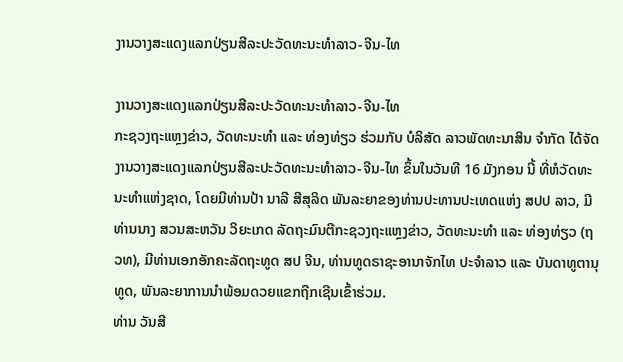ງານວາງສະແດງແລກປ່ຽນສີລະປະວັດທະນະທຳລາວ-ຈີນ-ໄທ

ງານວາງສະແດງແລກປ່ຽນສີລະປະວັດທະນະທຳລາວ-ຈີນ-ໄທ
ກະຊວງຖະແຫຼງຂ່າວ, ວັດທະນະທຳ ແລະ ທ່ອງທ່ຽວ ຮ່ວມກັບ ບໍລິສັດ ລາວພັດທະນາສິນ ຈຳກັດ ໄດ້ຈັດງານວາງສະແດງແລກປ່ຽນສີລະປະວັດທະນະທຳລາວ-ຈີນ-ໄທ ຂຶ້ນໃນວັນທີ 16 ມັງກອນ ນີ້ ທີ່ຫໍວັດທະນະທໍາແຫ່ງຊາດ, ໂດຍມີທ່ານປ້າ ນາລີ ສີສຸລິດ ພັນລະຍາຂອງທ່ານປະທານປະເທດແຫ່ງ ສປປ ລາວ, ມີທ່ານນາງ ສວນສະຫວັນ ວິຍະເກດ ລັດຖະມົນຕີກະຊວງຖະແຫຼງຂ່າວ, ວັດທະນະທໍາ ແລະ ທ່ອງທ່ຽວ (ຖວທ), ມີທ່ານເອກອັກຄະລັດຖະທູດ ສປ ຈີນ, ທ່ານທູດຣາຊະອານາຈັກໄທ ປະຈຳລາວ ແລະ ບັນດາທູຕານຸທູດ, ພັນລະຍາການນໍາພ້ອມດວຍແຂກຖືກເຊີນເຂົ້າຮ່ວມ.
ທ່ານ ວັນສີ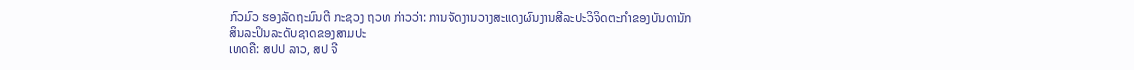ກົວມົວ ຮອງລັດຖະມົນຕີ ກະຊວງ ຖວທ ກ່າວວ່າ: ການຈັດງານວາງສະແດງຜົນງານສີລະປະວິຈິດຕະກຳຂອງບັນດານັກສິນລະປິນລະດັບຊາດຂອງສາມປະ
ເທດຄື: ສປປ ລາວ, ສປ ຈີ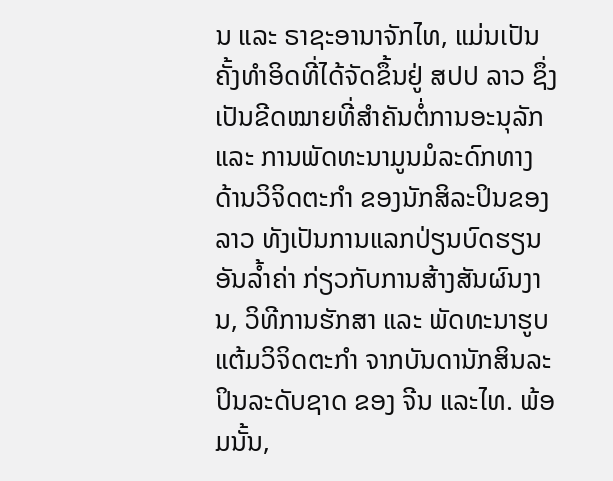ນ ແລະ ຣາຊະອານາຈັກໄທ, ແມ່ນເປັນຄັ້ງທຳອິດທີ່ໄດ້ຈັດຂຶ້ນຢູ່ ສປປ ລາວ ຊຶ່ງເປັນຂີດໝາຍທີ່ສຳຄັນຕໍ່ການອະນຸລັກ ແລະ ການພັດທະນາມູນມໍລະດົກທາງດ້ານວິຈິດຕະກຳ ຂອງນັກສິລະປິນຂອງລາວ ທັງເປັນການແລກປ່ຽນບົດຮຽນອັນລ້ຳຄ່າ ກ່ຽວກັບການສ້າງສັນຜົນງານ, ວິທີການຮັກສາ ແລະ ພັດທະນາຮູບແຕ້ມວິຈິດຕະກຳ ຈາກບັນດານັກສິນລະປິນລະດັບຊາດ ຂອງ ຈີນ ແລະໄທ. ພ້ອມນັ້ນ,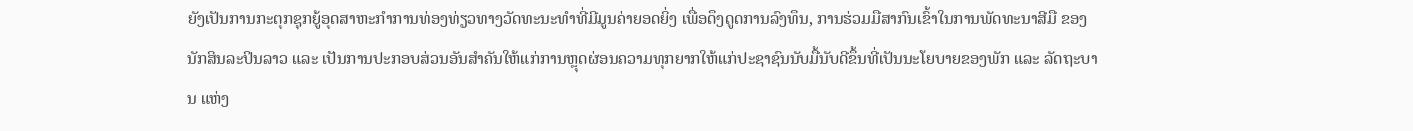ຍັງເປັນການກະຕຸກຊຸກຍູ້ອຸດສາຫະກຳການທ່ອງທ່ຽວທາງວັດທະນະທຳທີ່ມີມູນຄ່າຍອດຍິ່ງ ເພື່ອດຶງດູດການລົງທຶນ, ການຮ່ວມມືສາກົນເຂົ້າໃນການພັດທະນາສີມື ຂອງນັກສິນລະປິນລາວ ແລະ ເປັນການປະກອບສ່ວນອັນສຳຄັນໃຫ້ແກ່ການຫຼຸດຜ່ອນຄວາມທຸກຍາກໃຫ້ແກ່ປະຊາຊົນນັບມື້ນັບດີຂຶ້ນທີ່ເປັນນະໂຍບາຍຂອງພັກ ແລະ ລັດຖະບານ ແຫ່ງ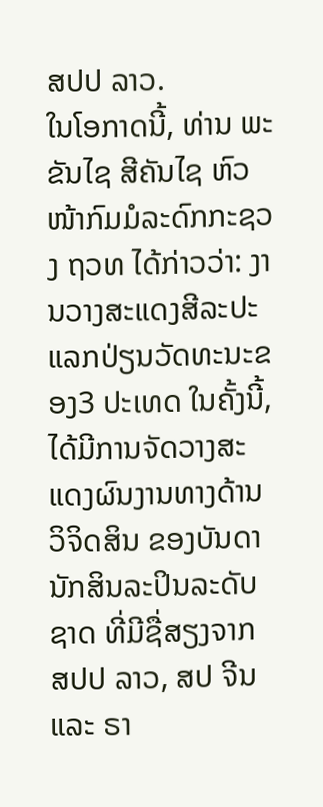ສປປ ລາວ.
ໃນໂອກາດນີ້, ທ່ານ ພະຂັນໄຊ ສີຄັນໄຊ ຫົວໜ້າກົມມໍລະດົກກະຊວງ ຖວທ ໄດ້ກ່າວວ່າ: ງານວາງສະແດງສີລະປະແລກປ່ຽນວັດທະນະຂອງ3 ປະເທດ ໃນຄັ້ງນີ້, ໄດ້ມີການຈັດວາງສະແດງຜົນງານທາງດ້ານວິຈິດສິນ ຂອງບັນດານັກສິນລະປິນລະດັບຊາດ ທີ່ມີຊື່ສຽງຈາກ ສປປ ລາວ, ສປ ຈີນ ແລະ ຣາ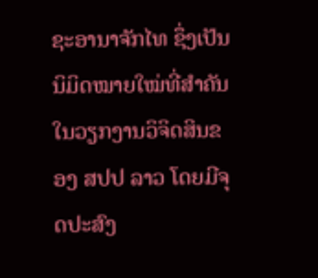ຊະອານາຈັກໄທ ຊຶ່ງເປັນນິມິດໝາຍໃໝ່ທີ່ສຳຄັນໃນວຽກງານວິຈິດສິນຂອງ ສປປ ລາວ ໂດຍມີຈຸດປະສົງ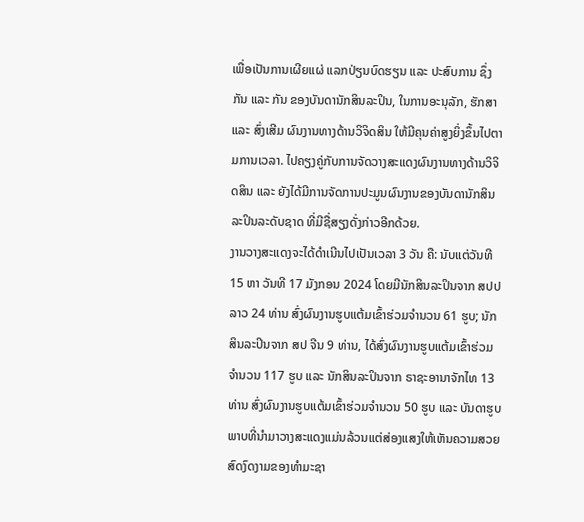ເພື່ອເປັນການເຜີຍແຜ່ ແລກປ່ຽນບົດຮຽນ ແລະ ປະສົບການ ຊຶ່ງກັນ ແລະ ກັນ ຂອງບັນດານັກສິນລະປິນ, ໃນການອະນຸລັກ, ຮັກສາ ແລະ ສົ່ງເສີມ ຜົນງານທາງດ້ານວິຈິດສິນ ໃຫ້ມີຄຸນຄ່າສູງຍິ່ງຂຶ້ນໄປຕາມການເວລາ. ໄປຄຽງຄູ່ກັບການຈັດວາງສະແດງຜົນງານທາງດ້ານວິຈິດສິນ ແລະ ຍັງໄດ້ມີການຈັດການປະມູນຜົນງານຂອງບັນດານັກສິນລະປິນລະດັບຊາດ ທີ່ມີຊື່ສຽງດັ່ງກ່າວອີກດ້ວຍ.
ງານວາງສະແດງຈະໄດ້ດຳເນີນໄປເປັນເວລາ 3 ວັນ ຄື: ນັບແຕ່ວັນທີ 15 ຫາ ວັນທີ 17 ມັງກອນ 2024 ໂດຍມີນັກສິນລະປິນຈາກ ສປປ ລາວ 24 ທ່ານ ສົ່ງຜົນງານຮູບແຕ້ມເຂົ້າຮ່ວມຈໍານວນ 61 ຮູບ; ນັກສິນລະປິນຈາກ ສປ ຈີນ 9 ທ່ານ, ໄດ້ສົ່ງຜົນງານຮູບແຕ້ມເຂົ້າຮ່ວມຈໍານວນ 117 ຮູບ ແລະ ນັກສິນລະປິນຈາກ ຣາຊະອານາຈັກໄທ 13 ທ່ານ ສົ່ງຜົນງານຮູບແຕ້ມເຂົ້າຮ່ວມຈໍານວນ 50 ຮູບ ແລະ ບັນດາຮູບພາບທີ່ນໍາມາວາງສະແດງແມ່ນລ້ວນແຕ່ສ່ອງແສງໃຫ້ເຫັນຄວາມສວຍສົດງົດງາມຂອງທຳມະຊາ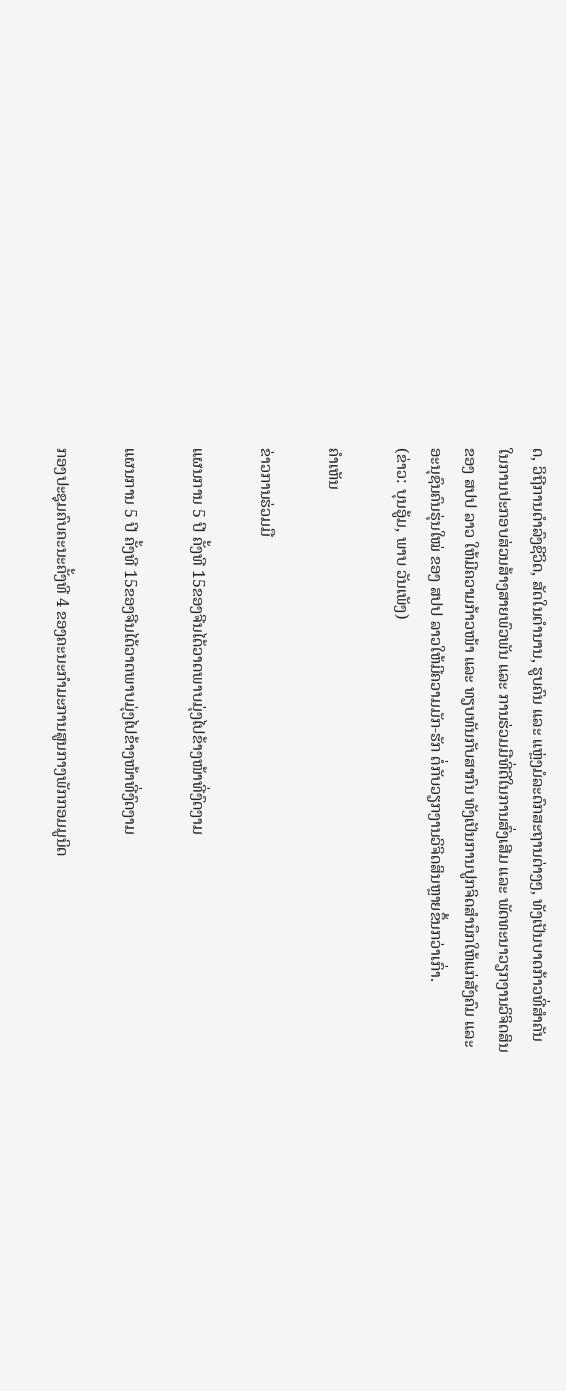ດ, ວິຖີການດຳລົງຊີວິດ, ສັດໃນຕຳນານ, ຮູບຄົນ ແລະ ແຫຼ່ງມໍລະດົກສະຖານຕ່າງໆ, ທັງເປັນບາດກ້າວທີ່ສໍາຄັນໃນການປະກອບສ່ວນສ້າງສາຍພົວພັນ ແລະ ການຮ່ວມມືທີ່ດີໃນການສົ່ງເສີມ ແລະ ພັດທະນາວຽກງານວິຈິດສິນ ຂອງ ສປປ ລາວ ໃຫ້ມີຄວາມກ້າວໜ້າ ແລະ ທຽບທັນກັບສາກົນ ທັງເປັນການປູກຈິດສໍານຶກໃຫ້ແກ່ສັງຄົມ ແລະ ອະນຸຊົນຄົນຮຸ່ນໃໝ່ ຂອງ ສປປ ລາວໃຫ້ມີຄວາມມັກ-ຮັກ ຕໍ່ກັບວຽກງານວິຈິດສິນຫຼາຍຂຶ້ນກວ່າເກົ່າ.
(ຂ່າວ: ບຸນອູ້ມ, ພາບ ວັນເພັງ)

ຄໍາເຫັນ

ຂ່າວການຮ່ວມມື

ແຜນການ 5 ປີ ຄັ້ງທີ 15ຂອງຈີນໄດ້ວາດພາບມຸ່ງໄປຂ້າງໜ້າທີ່ງົດງາມ

ແຜນການ 5 ປີ ຄັ້ງທີ 15ຂອງຈີນໄດ້ວາດພາບມຸ່ງໄປຂ້າງໜ້າທີ່ງົດງາມ

ກອງປະຊຸມຄົບຄະນະຄັ້ງທີ 4 ຂອງຄະນະກຳມະການສູນກາງພັກກອມມູນິດ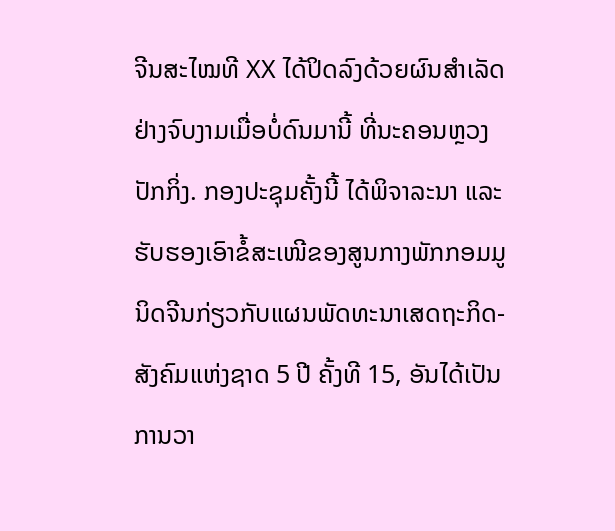ຈີນສະໄໝທີ XX ໄດ້ປິດລົງດ້ວຍຜົນສຳເລັດຢ່າງຈົບງາມເມື່ອບໍ່ດົນມານີ້ ທີ່ນະຄອນຫຼວງປັກກິ່ງ. ກອງປະຊຸມຄັ້ງນີ້ ໄດ້ພິຈາລະນາ ແລະ ຮັບຮອງເອົາຂໍ້ສະເໜີຂອງສູນກາງພັກກອມມູນິດຈີນກ່ຽວກັບແຜນພັດທະນາເສດຖະກິດ-ສັງຄົມແຫ່ງຊາດ 5 ປີ ຄັ້ງທີ 15, ອັນໄດ້ເປັນການວາ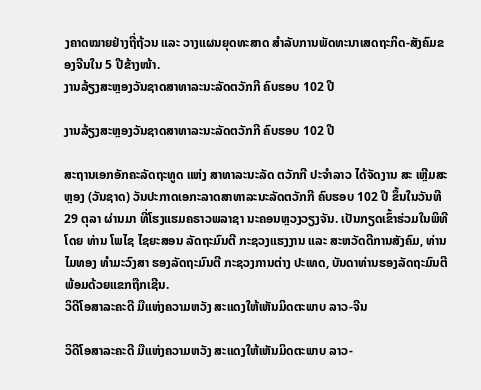ງຄາດໝາຍຢ່າງຖີ່ຖ້ວນ ແລະ ວາງແຜນຍຸດທະສາດ ສຳລັບການພັດທະນາເສດຖະກິດ-ສັງຄົມຂອງຈີນໃນ 5 ປີຂ້າງໜ້າ.
ງານລ້ຽງສະຫຼອງວັນຊາດສາທາລະນະລັດຕວັກກີ ຄົບຮອບ 102 ປີ

ງານລ້ຽງສະຫຼອງວັນຊາດສາທາລະນະລັດຕວັກກີ ຄົບຮອບ 102 ປີ

ສະຖານເອກອັກຄະລັດຖະທູດ ແຫ່ງ ສາທາລະນະລັດ ຕວັກກີ ປະຈໍາລາວ ໄດ້ຈັດງານ ສະ ເຫຼີມສະຫຼອງ (ວັນຊາດ) ວັນປະກາດເອກະລາດສາທາລະນະລັດຕວັກກີ ຄົບຮອບ 102 ປີ ຂຶ້ນໃນວັນທີ 29 ຕຸລາ ຜ່ານມາ ທີ່ໂຮງແຮມຄຣາວພລາຊາ ນະຄອນຫຼວງວຽງຈັນ. ເປັນກຽດເຂົ້າຮ່ວມໃນພິທີ ໂດຍ ທ່ານ ໂພໄຊ ໄຊຍະສອນ ລັດຖະມົນຕີ ກະຊວງແຮງງານ ແລະ ສະຫວັດດີການສັງຄົມ, ທ່ານ ໄມທອງ ທຳມະວົງສາ ຮອງລັດຖະມົນຕີ ກະຊວງການຕ່າງ ປະເທດ, ບັນດາທ່ານຮອງລັດຖະມົນຕີ ພ້ອມດ້ວຍແຂກຖືກເຊີນ.
ວິດີໂອສາລະຄະດີ ມືແຫ່ງຄວາມຫວັງ ສະແດງໃຫ້ເຫັນມິດຕະພາບ ລາວ-ຈີນ

ວິດີໂອສາລະຄະດີ ມືແຫ່ງຄວາມຫວັງ ສະແດງໃຫ້ເຫັນມິດຕະພາບ ລາວ-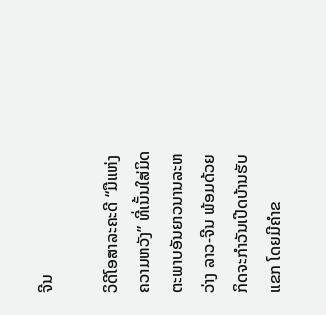ຈີນ

ວິດີໂອສາລະຄະດີ “ມືແຫ່ງຄວາມຫວັງ” ທີ່ເນັ້ນໃສ່ມິດຕະພາບອັນຍາວນານລະຫວ່າງ ລາວ-ຈີນ ພ້ອມດ້ວຍກິດຈະກຳວັນເປີດບ້ານຮັບແຂກ ໂດຍມີຄຳຂ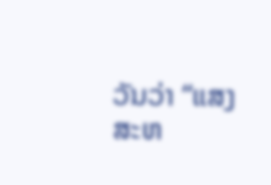ວັນວ່າ “ແສງສະຫ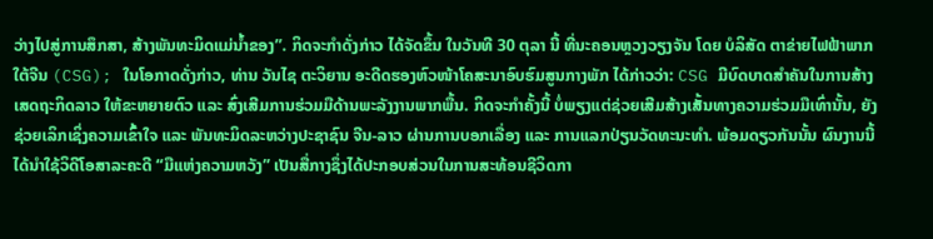ວ່າງໄປສູ່ການສຶກສາ, ສ້າງພັນທະມິດແມ່ນ້ຳຂອງ”. ກິດຈະກຳດັ່ງກ່າວ ໄດ້ຈັດຂຶ້ນ ໃນວັນທີ 30 ຕຸລາ ນີ້ ທີ່ນະຄອນຫຼວງວຽງຈັນ ໂດຍ ບໍລິສັດ ຕາຂ່າຍໄຟຟ້າພາກໃຕ້ຈີນ (CSG); ໃນໂອກາດດັ່ງກ່າວ, ທ່ານ ວັນໄຊ ຕະວິຍານ ອະດີດຮອງຫົວໜ້າໂຄສະນາອົບຮົມສູນກາງພັກ ໄດ້ກ່າວວ່າ: CSG ມີບົດບາດສຳຄັນໃນການສ້າງເສດຖະກິດລາວ ໃຫ້ຂະຫຍາຍຕົວ ແລະ ສົ່ງເສີມການຮ່ວມມືດ້ານພະລັງງານພາກພື້ນ. ກິດຈະກຳຄັ້ງນີ້ ບໍ່ພຽງແຕ່ຊ່ວຍເສີມສ້າງເສັ້ນທາງຄວາມຮ່ວມມືເທົ່ານັ້ນ, ຍັງຊ່ວຍເລິກເຊິ່ງຄວາມເຂົ້າໃຈ ແລະ ພັນທະມິດລະຫວ່າງປະຊາຊົນ ຈີນ-ລາວ ຜ່ານການບອກເລື່ອງ ແລະ ການແລກປ່ຽນວັດທະນະທຳ. ພ້ອມດຽວກັນນັ້ນ ຜົນງານນີ້ໄດ້ນຳໃຊ້ວິດີໂອສາລະຄະດີ “ມືແຫ່ງຄວາມຫວັງ” ເປັນສື່ກາງຊຶ່ງໄດ້ປະກອບສ່ວນໃນການສະທ້ອນຊີວິດກາ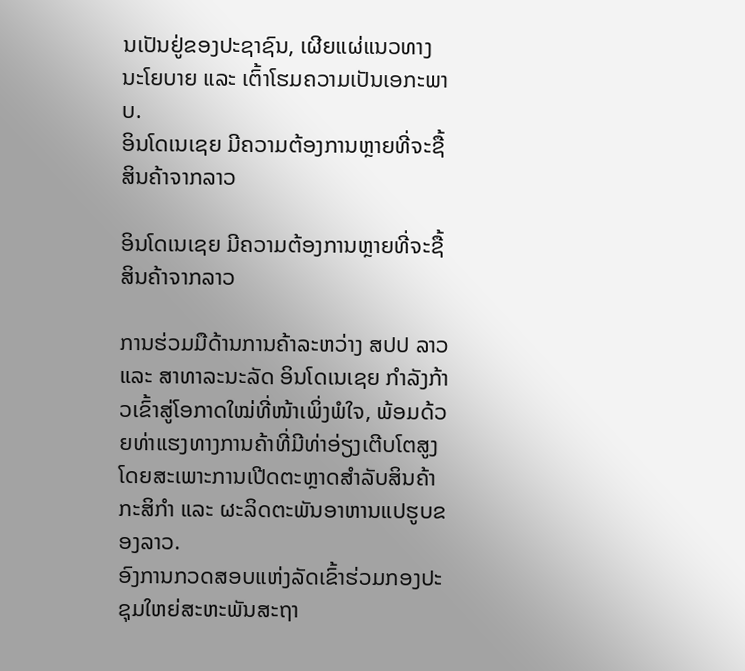ນເປັນຢູ່ຂອງປະຊາຊົນ, ເຜີຍແຜ່ແນວທາງນະໂຍບາຍ ແລະ ເຕົ້າໂຮມຄວາມເປັນເອກະພາບ.
ອິນໂດເນເຊຍ ມີຄວາມຕ້ອງການຫຼາຍທີ່ຈະຊື້ສິນຄ້າຈາກລາວ

ອິນໂດເນເຊຍ ມີຄວາມຕ້ອງການຫຼາຍທີ່ຈະຊື້ສິນຄ້າຈາກລາວ

ການຮ່ວມມືດ້ານການຄ້າລະຫວ່າງ ສປປ ລາວ ແລະ ສາທາລະນະລັດ ອິນໂດເນເຊຍ ກຳລັງກ້າວເຂົ້າສູ່ໂອກາດໃໝ່ທີ່ໜ້າເພິ່ງພໍໃຈ, ພ້ອມດ້ວຍທ່າແຮງທາງການຄ້າທີ່ມີທ່າອ່ຽງເຕີບໂຕສູງ ໂດຍສະເພາະການເປີດຕະຫຼາດສຳລັບສິນຄ້າກະສິກຳ ແລະ ຜະລິດຕະພັນອາຫານແປຮູບຂອງລາວ.
ອົງການກວດສອບແຫ່ງລັດເຂົ້າຮ່ວມກອງປະຊຸມໃຫຍ່ສະຫະພັນສະຖາ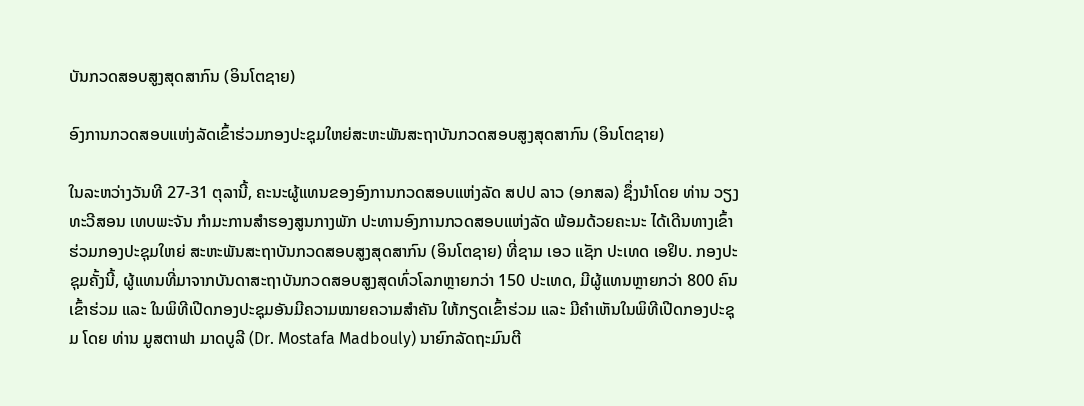ບັນກວດສອບສູງສຸດສາກົນ (ອິນໂຕຊາຍ)

ອົງການກວດສອບແຫ່ງລັດເຂົ້າຮ່ວມກອງປະຊຸມໃຫຍ່ສະຫະພັນສະຖາບັນກວດສອບສູງສຸດສາກົນ (ອິນໂຕຊາຍ)

ໃນລະຫວ່າງວັນທີ 27-31 ຕຸລານີ້, ຄະນະຜູ້ແທນຂອງອົງການກວດສອບແຫ່ງລັດ ສປປ ລາວ (ອກສລ) ຊຶ່ງນໍາໂດຍ ທ່ານ ວຽງທະວີສອນ ເທບພະຈັນ ກໍາມະການສໍາຮອງສູນກາງພັກ ປະທານອົງການກວດສອບແຫ່ງລັດ ພ້ອມດ້ວຍຄະນະ ໄດ້ເດີນທາງເຂົ້າຮ່ວມກອງປະຊຸມໃຫຍ່ ສະຫະພັນສະຖາບັນກວດສອບສູງສຸດສາກົນ (ອິນໂຕຊາຍ) ທີ່ຊາມ ເອວ ແຊັກ ປະເທດ ເອຢິບ. ກອງປະຊຸມຄັ້ງນີ້, ຜູ້ແທນທີ່ມາຈາກບັນດາສະຖາບັນກວດສອບສູງສຸດທົ່ວໂລກຫຼາຍກວ່າ 150 ປະເທດ, ມີຜູ້ແທນຫຼາຍກວ່າ 800 ຄົນເຂົ້າຮ່ວມ ແລະ ໃນພິທີເປີດກອງປະຊຸມອັນມີຄວາມໝາຍຄວາມສໍາຄັນ ໃຫ້ກຽດເຂົ້າຮ່ວມ ແລະ ມີຄຳເຫັນໃນພິທີເປີດກອງປະຊຸມ ໂດຍ ທ່ານ ມູສຕາຟາ ມາດບູລີ (Dr. Mostafa Madbouly) ນາຍົກລັດຖະມົນຕີ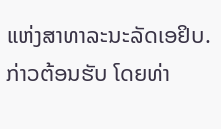ແຫ່ງສາທາລະນະລັດເອຢິບ. ກ່າວຕ້ອນຮັບ ໂດຍທ່າ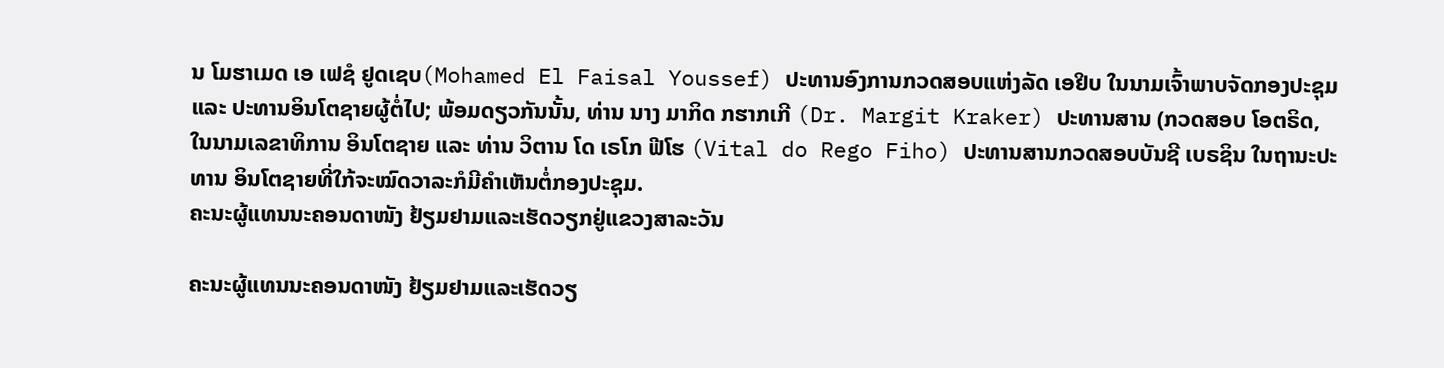ນ ໂມຮາເມດ ເອ ເຟຊໍ ຢູດເຊບ(Mohamed El Faisal Youssef) ປະທານອົງການກວດສອບແຫ່ງລັດ ເອຢິບ ໃນນາມເຈົ້າພາບຈັດກອງປະຊຸມ ແລະ ປະທານອິນໂຕຊາຍຜູ້ຕໍ່ໄປ; ພ້ອມດຽວກັນນັ້ນ, ທ່ານ ນາງ ມາກິດ ກຮາກເກີ (Dr. Margit Kraker) ປະທານສານ (ກວດສອບ ໂອຕຣິດ, ໃນນາມເລຂາທິການ ອິນໂຕຊາຍ ແລະ ທ່ານ ວິຕານ ໂດ ເຣໂກ ຟີໂຮ (Vital do Rego Fiho) ປະທານສານກວດສອບບັນຊີ ເບຣຊິນ ໃນຖານະປະທານ ອິນໂຕຊາຍທີ່ໃກ້ຈະໝົດວາລະກໍມີຄຳເຫັນຕໍ່ກອງປະຊຸມ.
ຄະນະຜູ້ແທນນະຄອນດາໜັງ ຢ້ຽມຢາມແລະເຮັດວຽກຢູ່ແຂວງສາລະວັນ

ຄະນະຜູ້ແທນນະຄອນດາໜັງ ຢ້ຽມຢາມແລະເຮັດວຽ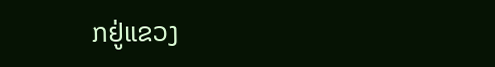ກຢູ່ແຂວງ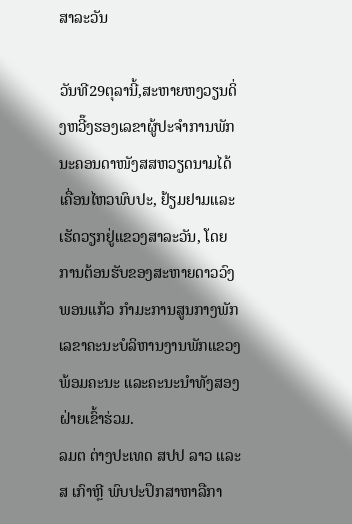ສາລະວັນ

ວັນທີ29ຕຸລານີ້,ສະຫາຍຫງວຽນດິ່ງຫວີ໊ງຮອງເລຂາຜູ້ປະຈຳການພັກນະຄອນດາໜັງສສຫວຽດນາມໄດ້ເຄື່ອນໄຫວພົບປະ, ຢ້ຽມຢາມແລະເຮັດວຽກຢູ່ແຂວງສາລະວັນ, ໂດຍການຕ້ອນຮັບຂອງສະຫາຍດາວວົງພອນແກ້ວ ກໍາມະການສູນກາງພັກ ເລຂາຄະນະບໍລິຫານງານພັກແຂວງພ້ອມຄະນະ ແລະຄະນະນໍາທັງສອງຝ່າຍເຂົ້າຮ່ວມ.
ລມຕ ຕ່າງປະເທດ ສປປ ລາວ ແລະ ສ ເກົາຫຼີ ພົບປະປຶກສາຫາລືກາ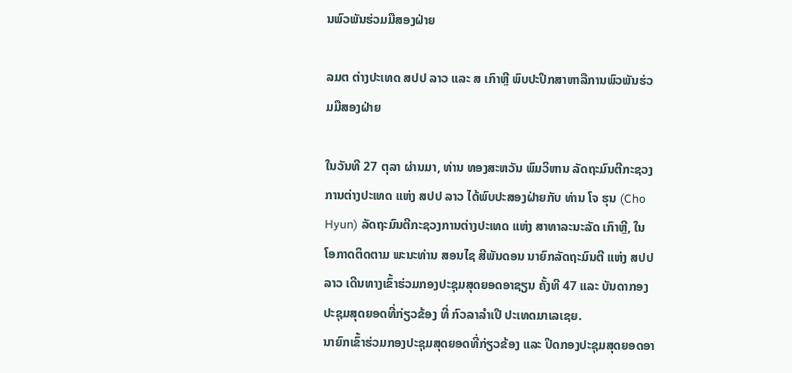ນພົວພັນຮ່ວມມືສອງຝ່າຍ

ລມຕ ຕ່າງປະເທດ ສປປ ລາວ ແລະ ສ ເກົາຫຼີ ພົບປະປຶກສາຫາລືການພົວພັນຮ່ວມມືສອງຝ່າຍ

ໃນວັນທີ 27 ຕຸລາ ຜ່ານມາ, ທ່ານ ທອງສະຫວັນ ພົມວິຫານ ລັດຖະມົນຕີກະຊວງການຕ່າງປະເທດ ແຫ່ງ ສປປ ລາວ ໄດ້ພົບປະສອງຝ່າຍກັບ ທ່ານ ໂຈ ຮຸນ (Cho Hyun) ລັດຖະມົນຕີກະຊວງການຕ່າງປະເທດ ແຫ່ງ ສາທາລະນະລັດ ເກົາຫຼີ, ໃນໂອກາດຕິດຕາມ ພະນະທ່ານ ສອນໄຊ ສີພັນດອນ ນາຍົກລັດຖະມົນຕີ ແຫ່ງ ສປປ ລາວ ເດີນທາງເຂົ້າຮ່ວມກອງປະຊຸມສຸດຍອດອາຊຽນ ຄັ້ງທີ 47 ແລະ ບັນດາກອງປະຊຸມສຸດຍອດທີ່ກ່ຽວຂ້ອງ ທີ່ ກົວລາລໍາເປີ ປະເທດມາເລເຊຍ.
ນາຍົກເຂົ້າຮ່ວມກອງປະຊຸມສຸດຍອດທີ່ກ່ຽວຂ້ອງ ແລະ ປິດກອງປະຊຸມສຸດຍອດອາ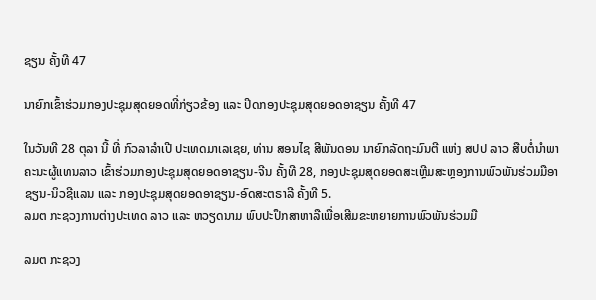ຊຽນ ຄັ້ງທີ 47

ນາຍົກເຂົ້າຮ່ວມກອງປະຊຸມສຸດຍອດທີ່ກ່ຽວຂ້ອງ ແລະ ປິດກອງປະຊຸມສຸດຍອດອາຊຽນ ຄັ້ງທີ 47

ໃນວັນທີ 28 ຕຸລາ ນີ້ ທີ່ ກົວລາລໍາເປີ ປະເທດມາເລເຊຍ, ທ່ານ ສອນໄຊ ສີພັນດອນ ນາຍົກລັດຖະມົນຕີ ແຫ່ງ ສປປ ລາວ ສືບຕໍ່ນໍາພາຄະນະຜູ້ແທນລາວ ເຂົ້າຮ່ວມກອງປະຊຸມສຸດຍອດອາຊຽນ-ຈີນ ຄັ້ງທີ 28, ກອງປະຊຸມສຸດຍອດສະເຫຼີມສະຫຼອງການພົວພັນຮ່ວມມືອາຊຽນ-ນິວຊີແລນ ແລະ ກອງປະຊຸມສຸດຍອດອາຊຽນ-ອົດສະຕຣາລີ ຄັ້ງທີ 5.
ລມຕ ກະຊວງການຕ່າງປະເທດ ລາວ ແລະ ຫວຽດນາມ ພົບປະປຶກສາຫາລືເພື່ອເສີມຂະຫຍາຍການພົວພັນຮ່ວມມື

ລມຕ ກະຊວງ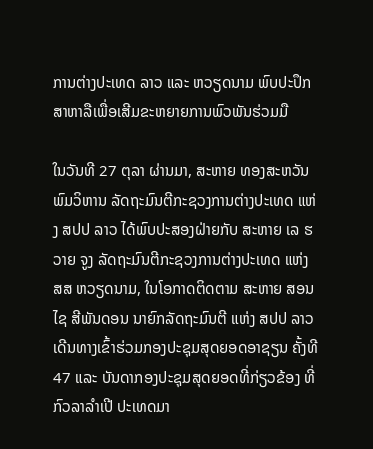ການຕ່າງປະເທດ ລາວ ແລະ ຫວຽດນາມ ພົບປະປຶກສາຫາລືເພື່ອເສີມຂະຫຍາຍການພົວພັນຮ່ວມມື

ໃນວັນທີ 27 ຕຸລາ ຜ່ານມາ, ສະຫາຍ ທອງສະຫວັນ ພົມວິຫານ ລັດຖະມົນຕີກະຊວງການຕ່າງປະເທດ ແຫ່ງ ສປປ ລາວ ໄດ້ພົບປະສອງຝ່າຍກັບ ສະຫາຍ ເລ ຮວາຍ ຈູງ ລັດຖະມົນຕີກະຊວງການຕ່າງປະເທດ ແຫ່ງ ສສ ຫວຽດນາມ, ໃນໂອກາດຕິດຕາມ ສະຫາຍ ສອນໄຊ ສີພັນດອນ ນາຍົກລັດຖະມົນຕີ ແຫ່ງ ສປປ ລາວ ເດີນທາງເຂົ້າຮ່ວມກອງປະຊຸມສຸດຍອດອາຊຽນ ຄັ້ງທີ 47 ແລະ ບັນດາກອງປະຊຸມສຸດຍອດທີ່ກ່ຽວຂ້ອງ ທີ່ ກົວລາລໍາເປີ ປະເທດມາ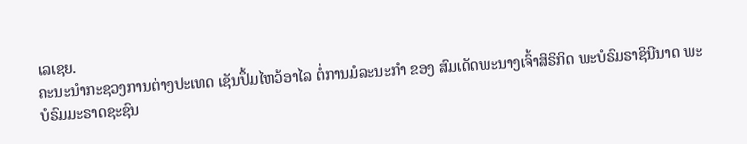ເລເຊຍ.
ຄະນະນໍາກະຊວງການຕ່າງປະເທດ ເຊັນປຶ້ມໄຫວ້ອາໄລ ຕໍ່ການມໍລະນະກໍາ ຂອງ ສົມເດັດພະນາງເຈົ້າສິຣິກິດ ພະບໍຣົມຣາຊິນີນາດ ພະບໍຣົມມະຣາດຊະຊົນ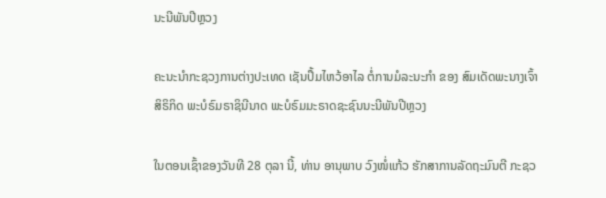ນະນີພັນປີຫຼວງ

ຄະນະນໍາກະຊວງການຕ່າງປະເທດ ເຊັນປຶ້ມໄຫວ້ອາໄລ ຕໍ່ການມໍລະນະກໍາ ຂອງ ສົມເດັດພະນາງເຈົ້າສິຣິກິດ ພະບໍຣົມຣາຊິນີນາດ ພະບໍຣົມມະຣາດຊະຊົນນະນີພັນປີຫຼວງ

ໃນຕອນເຊົ້າຂອງວັນທີ 28 ຕຸລາ ນີ້, ທ່ານ ອານຸພາບ ວົງໜໍ່ແກ້ວ ຮັກສາການລັດຖະມົນຕີ ກະຊວ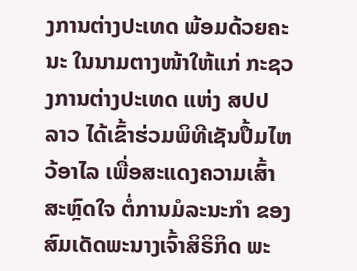ງການຕ່າງປະເທດ ພ້ອມດ້ວຍຄະນະ ໃນນາມຕາງໜ້າໃຫ້ແກ່ ກະຊວງການຕ່າງປະເທດ ແຫ່ງ ສປປ ລາວ ໄດ້ເຂົ້າຮ່ວມພິທີເຊັນປຶ້ມໄຫວ້ອາໄລ ເພື່ອສະແດງຄວາມເສົ້າສະຫຼົດໃຈ ຕໍ່ການມໍລະນະກໍາ ຂອງ ສົມເດັດພະນາງເຈົ້າສິຣິກິດ ພະ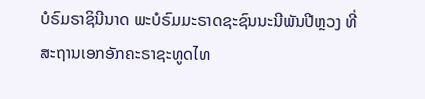ບໍຣົມຣາຊິນີນາດ ພະບໍຣົມມະຣາດຊະຊົນນະນີພັນປີຫຼວງ ທີ່ ສະຖານເອກອັກຄະຣາຊະທູດໄທ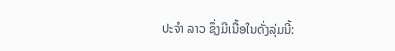ປະຈໍາ ລາວ ຊຶ່ງມີເນື້ອໃນດັ່ງລຸ່ມນີ້: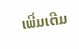ເພີ່ມເຕີມ